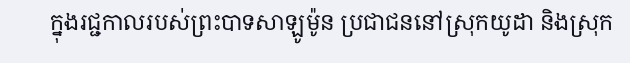ក្នុងរជ្ជកាលរបស់ព្រះបាទសាឡូម៉ូន ប្រជាជននៅស្រុកយូដា និងស្រុក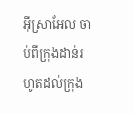អ៊ីស្រាអែល ចាប់ពីក្រុងដាន់រហូតដល់ក្រុង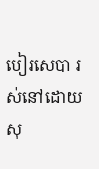បៀរសេបា រស់នៅដោយសុ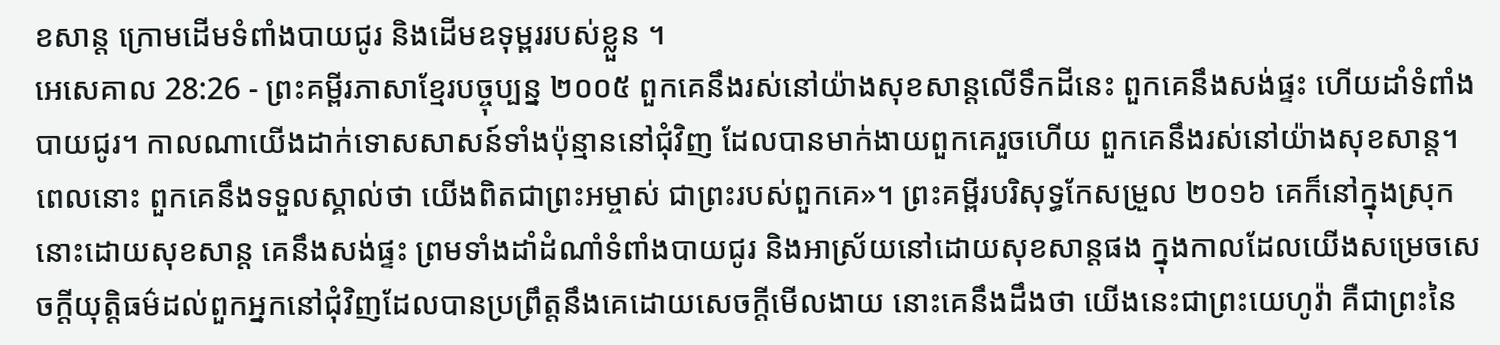ខសាន្ត ក្រោមដើមទំពាំងបាយជូរ និងដើមឧទុម្ពររបស់ខ្លួន ។
អេសេគាល 28:26 - ព្រះគម្ពីរភាសាខ្មែរបច្ចុប្បន្ន ២០០៥ ពួកគេនឹងរស់នៅយ៉ាងសុខសាន្តលើទឹកដីនេះ ពួកគេនឹងសង់ផ្ទះ ហើយដាំទំពាំងបាយជូរ។ កាលណាយើងដាក់ទោសសាសន៍ទាំងប៉ុន្មាននៅជុំវិញ ដែលបានមាក់ងាយពួកគេរួចហើយ ពួកគេនឹងរស់នៅយ៉ាងសុខសាន្ត។ ពេលនោះ ពួកគេនឹងទទួលស្គាល់ថា យើងពិតជាព្រះអម្ចាស់ ជាព្រះរបស់ពួកគេ»។ ព្រះគម្ពីរបរិសុទ្ធកែសម្រួល ២០១៦ គេក៏នៅក្នុងស្រុកនោះដោយសុខសាន្ត គេនឹងសង់ផ្ទះ ព្រមទាំងដាំដំណាំទំពាំងបាយជូរ និងអាស្រ័យនៅដោយសុខសាន្តផង ក្នុងកាលដែលយើងសម្រេចសេចក្ដីយុត្តិធម៌ដល់ពួកអ្នកនៅជុំវិញដែលបានប្រព្រឹត្តនឹងគេដោយសេចក្ដីមើលងាយ នោះគេនឹងដឹងថា យើងនេះជាព្រះយេហូវ៉ា គឺជាព្រះនៃ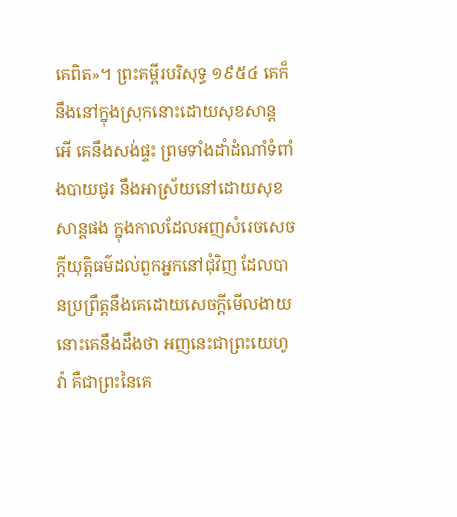គេពិត»។ ព្រះគម្ពីរបរិសុទ្ធ ១៩៥៤ គេក៏នឹងនៅក្នុងស្រុកនោះដោយសុខសាន្ត អើ គេនឹងសង់ផ្ទះ ព្រមទាំងដាំដំណាំទំពាំងបាយជូរ នឹងអាស្រ័យនៅដោយសុខសាន្តផង ក្នុងកាលដែលអញសំរេចសេចក្ដីយុត្តិធម៌ដល់ពួកអ្នកនៅជុំវិញ ដែលបានប្រព្រឹត្តនឹងគេដោយសេចក្ដីមើលងាយ នោះគេនឹងដឹងថា អញនេះជាព្រះយេហូវ៉ា គឺជាព្រះនៃគេ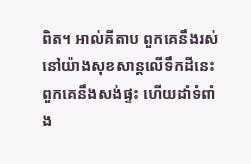ពិត។ អាល់គីតាប ពួកគេនឹងរស់នៅយ៉ាងសុខសាន្តលើទឹកដីនេះ ពួកគេនឹងសង់ផ្ទះ ហើយដាំទំពាំង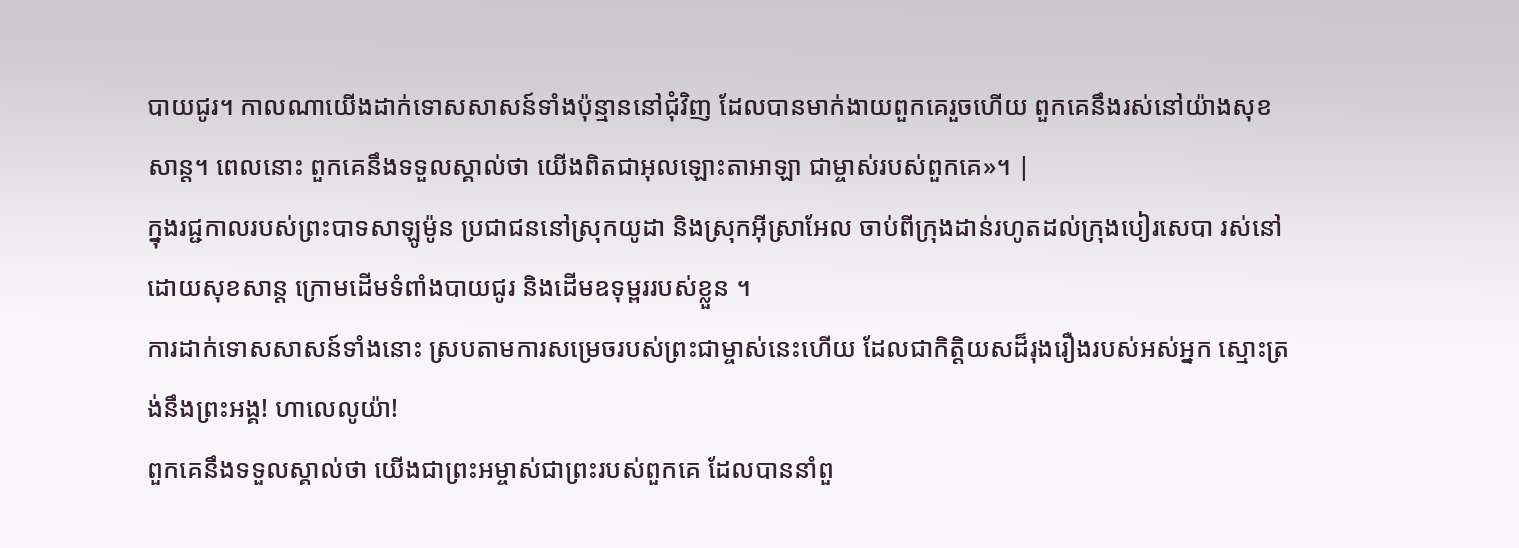បាយជូរ។ កាលណាយើងដាក់ទោសសាសន៍ទាំងប៉ុន្មាននៅជុំវិញ ដែលបានមាក់ងាយពួកគេរួចហើយ ពួកគេនឹងរស់នៅយ៉ាងសុខសាន្ត។ ពេលនោះ ពួកគេនឹងទទួលស្គាល់ថា យើងពិតជាអុលឡោះតាអាឡា ជាម្ចាស់របស់ពួកគេ»។ |
ក្នុងរជ្ជកាលរបស់ព្រះបាទសាឡូម៉ូន ប្រជាជននៅស្រុកយូដា និងស្រុកអ៊ីស្រាអែល ចាប់ពីក្រុងដាន់រហូតដល់ក្រុងបៀរសេបា រស់នៅដោយសុខសាន្ត ក្រោមដើមទំពាំងបាយជូរ និងដើមឧទុម្ពររបស់ខ្លួន ។
ការដាក់ទោសសាសន៍ទាំងនោះ ស្របតាមការសម្រេចរបស់ព្រះជាម្ចាស់នេះហើយ ដែលជាកិត្តិយសដ៏រុងរឿងរបស់អស់អ្នក ស្មោះត្រង់នឹងព្រះអង្គ! ហាលេលូយ៉ា!
ពួកគេនឹងទទួលស្គាល់ថា យើងជាព្រះអម្ចាស់ជាព្រះរបស់ពួកគេ ដែលបាននាំពួ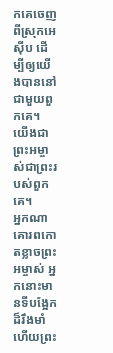កគេចេញពីស្រុកអេស៊ីប ដើម្បីឲ្យយើងបាននៅជាមួយពួកគេ។ យើងជាព្រះអម្ចាស់ជាព្រះរបស់ពួកគេ។
អ្នកណាគោរពកោតខ្លាចព្រះអម្ចាស់ អ្នកនោះមានទីបង្អែកដ៏រឹងមាំ ហើយព្រះ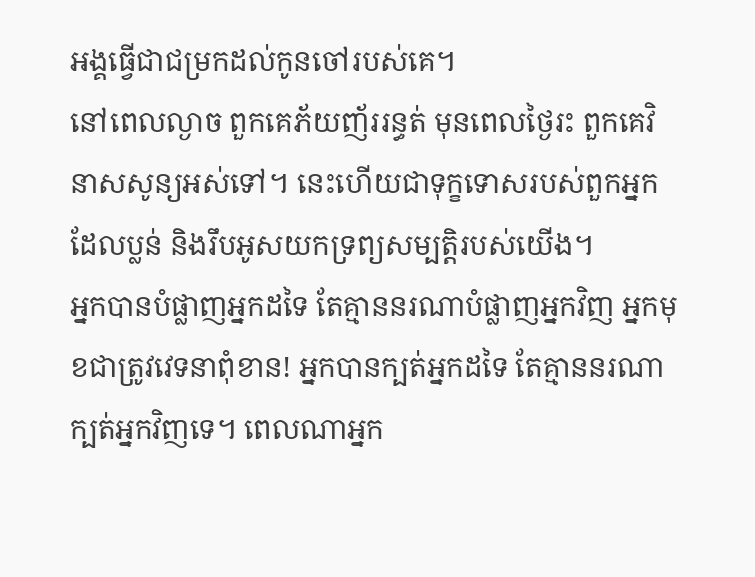អង្គធ្វើជាជម្រកដល់កូនចៅរបស់គេ។
នៅពេលល្ងាច ពួកគេភ័យញ័ររន្ធត់ មុនពេលថ្ងៃរះ ពួកគេវិនាសសូន្យអស់ទៅ។ នេះហើយជាទុក្ខទោសរបស់ពួកអ្នកដែលប្លន់ និងរឹបអូសយកទ្រព្យសម្បត្តិរបស់យើង។
អ្នកបានបំផ្លាញអ្នកដទៃ តែគ្មាននរណាបំផ្លាញអ្នកវិញ អ្នកមុខជាត្រូវវេទនាពុំខាន! អ្នកបានក្បត់អ្នកដទៃ តែគ្មាននរណាក្បត់អ្នកវិញទេ។ ពេលណាអ្នក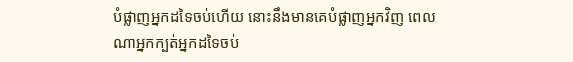បំផ្លាញអ្នកដទៃចប់ហើយ នោះនឹងមានគេបំផ្លាញអ្នកវិញ ពេលណាអ្នកក្បត់អ្នកដទៃចប់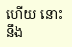ហើយ នោះនឹង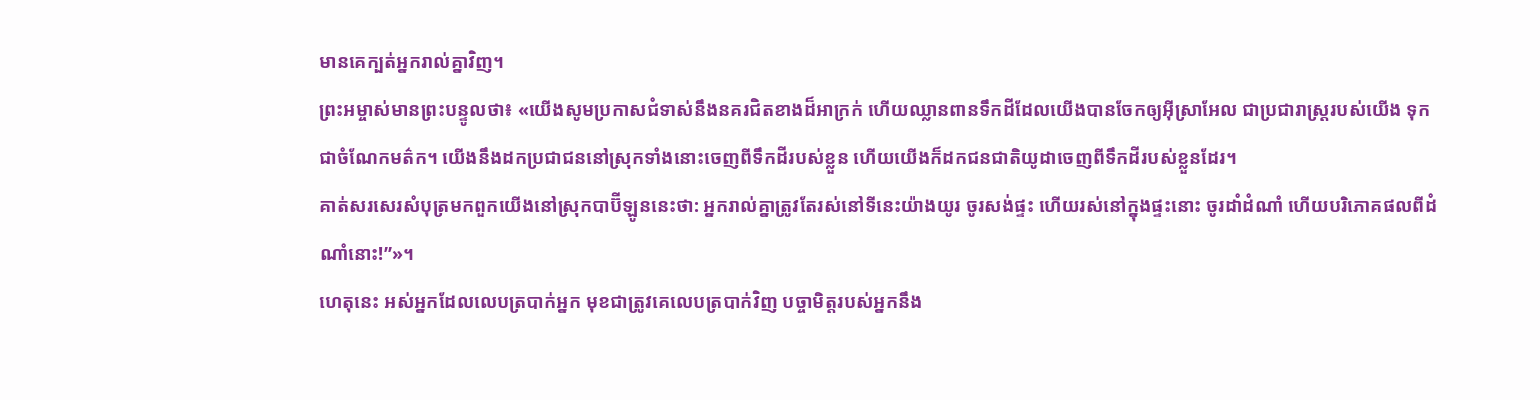មានគេក្បត់អ្នករាល់គ្នាវិញ។
ព្រះអម្ចាស់មានព្រះបន្ទូលថា៖ «យើងសូមប្រកាសជំទាស់នឹងនគរជិតខាងដ៏អាក្រក់ ហើយឈ្លានពានទឹកដីដែលយើងបានចែកឲ្យអ៊ីស្រាអែល ជាប្រជារាស្ត្ររបស់យើង ទុកជាចំណែកមត៌ក។ យើងនឹងដកប្រជាជននៅស្រុកទាំងនោះចេញពីទឹកដីរបស់ខ្លួន ហើយយើងក៏ដកជនជាតិយូដាចេញពីទឹកដីរបស់ខ្លួនដែរ។
គាត់សរសេរសំបុត្រមកពួកយើងនៅស្រុកបាប៊ីឡូននេះថា: អ្នករាល់គ្នាត្រូវតែរស់នៅទីនេះយ៉ាងយូរ ចូរសង់ផ្ទះ ហើយរស់នៅក្នុងផ្ទះនោះ ចូរដាំដំណាំ ហើយបរិភោគផលពីដំណាំនោះ!”»។
ហេតុនេះ អស់អ្នកដែលលេបត្របាក់អ្នក មុខជាត្រូវគេលេបត្របាក់វិញ បច្ចាមិត្តរបស់អ្នកនឹង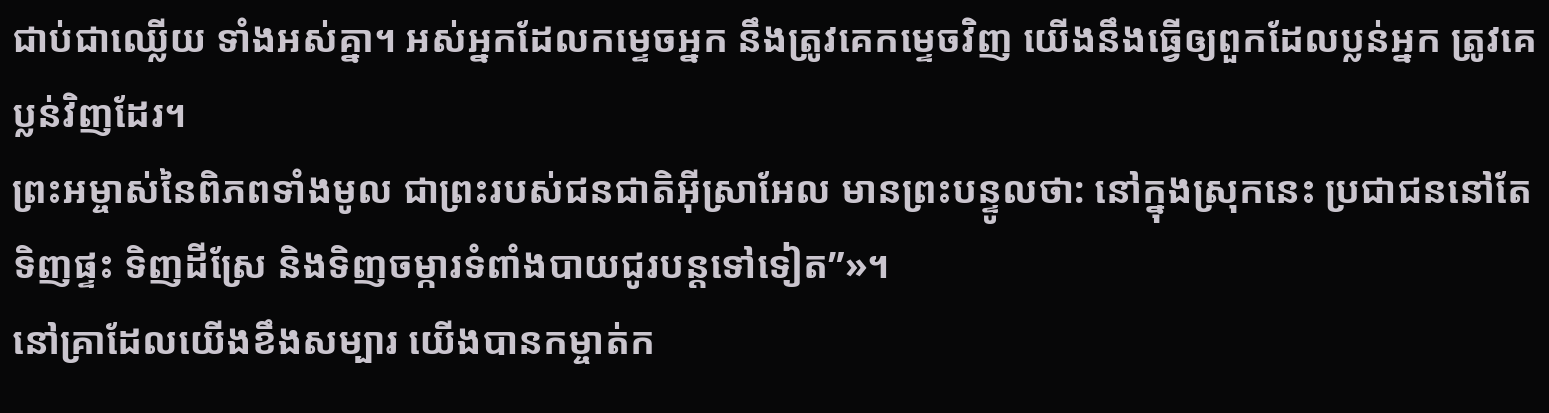ជាប់ជាឈ្លើយ ទាំងអស់គ្នា។ អស់អ្នកដែលកម្ទេចអ្នក នឹងត្រូវគេកម្ទេចវិញ យើងនឹងធ្វើឲ្យពួកដែលប្លន់អ្នក ត្រូវគេប្លន់វិញដែរ។
ព្រះអម្ចាស់នៃពិភពទាំងមូល ជាព្រះរបស់ជនជាតិអ៊ីស្រាអែល មានព្រះបន្ទូលថា: នៅក្នុងស្រុកនេះ ប្រជាជននៅតែទិញផ្ទះ ទិញដីស្រែ និងទិញចម្ការទំពាំងបាយជូរបន្តទៅទៀត”»។
នៅគ្រាដែលយើងខឹងសម្បារ យើងបានកម្ចាត់ក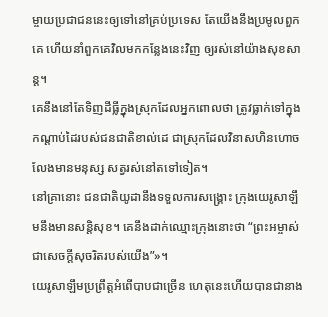ម្ចាយប្រជាជននេះឲ្យទៅនៅគ្រប់ប្រទេស តែយើងនឹងប្រមូលពួកគេ ហើយនាំពួកគេវិលមកកន្លែងនេះវិញ ឲ្យរស់នៅយ៉ាងសុខសាន្ត។
គេនឹងនៅតែទិញដីធ្លីក្នុងស្រុកដែលអ្នកពោលថា ត្រូវធ្លាក់ទៅក្នុងកណ្ដាប់ដៃរបស់ជនជាតិខាល់ដេ ជាស្រុកដែលវិនាសហិនហោច លែងមានមនុស្ស សត្វរស់នៅតទៅទៀត។
នៅគ្រានោះ ជនជាតិយូដានឹងទទួលការសង្គ្រោះ ក្រុងយេរូសាឡឹមនឹងមានសន្តិសុខ។ គេនឹងដាក់ឈ្មោះក្រុងនោះថា “ព្រះអម្ចាស់ជាសេចក្ដីសុចរិតរបស់យើង”»។
យេរូសាឡឹមប្រព្រឹត្តអំពើបាបជាច្រើន ហេតុនេះហើយបានជានាង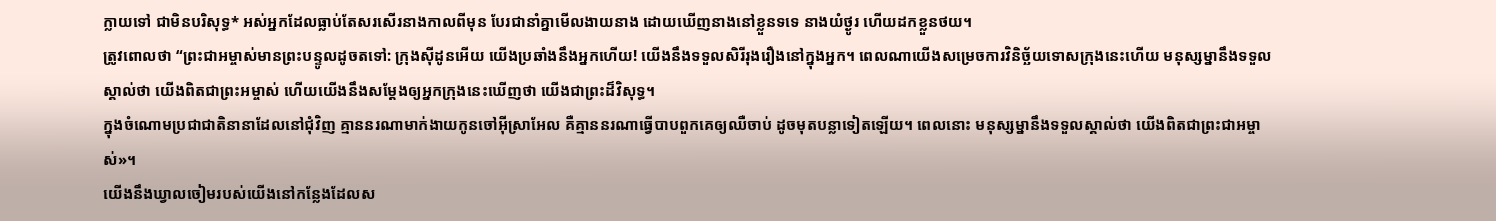ក្លាយទៅ ជាមិនបរិសុទ្ធ* អស់អ្នកដែលធ្លាប់តែសរសើរនាងកាលពីមុន បែរជានាំគ្នាមើលងាយនាង ដោយឃើញនាងនៅខ្លួនទទេ នាងយំថ្ងូរ ហើយដកខ្លួនថយ។
ត្រូវពោលថា “ព្រះជាអម្ចាស់មានព្រះបន្ទូលដូចតទៅ: ក្រុងស៊ីដូនអើយ យើងប្រឆាំងនឹងអ្នកហើយ! យើងនឹងទទួលសិរីរុងរឿងនៅក្នុងអ្នក។ ពេលណាយើងសម្រេចការវិនិច្ឆ័យទោសក្រុងនេះហើយ មនុស្សម្នានឹងទទួលស្គាល់ថា យើងពិតជាព្រះអម្ចាស់ ហើយយើងនឹងសម្តែងឲ្យអ្នកក្រុងនេះឃើញថា យើងជាព្រះដ៏វិសុទ្ធ។
ក្នុងចំណោមប្រជាជាតិនានាដែលនៅជុំវិញ គ្មាននរណាមាក់ងាយកូនចៅអ៊ីស្រាអែល គឺគ្មាននរណាធ្វើបាបពួកគេឲ្យឈឺចាប់ ដូចមុតបន្លាទៀតឡើយ។ ពេលនោះ មនុស្សម្នានឹងទទួលស្គាល់ថា យើងពិតជាព្រះជាអម្ចាស់»។
យើងនឹងឃ្វាលចៀមរបស់យើងនៅកន្លែងដែលស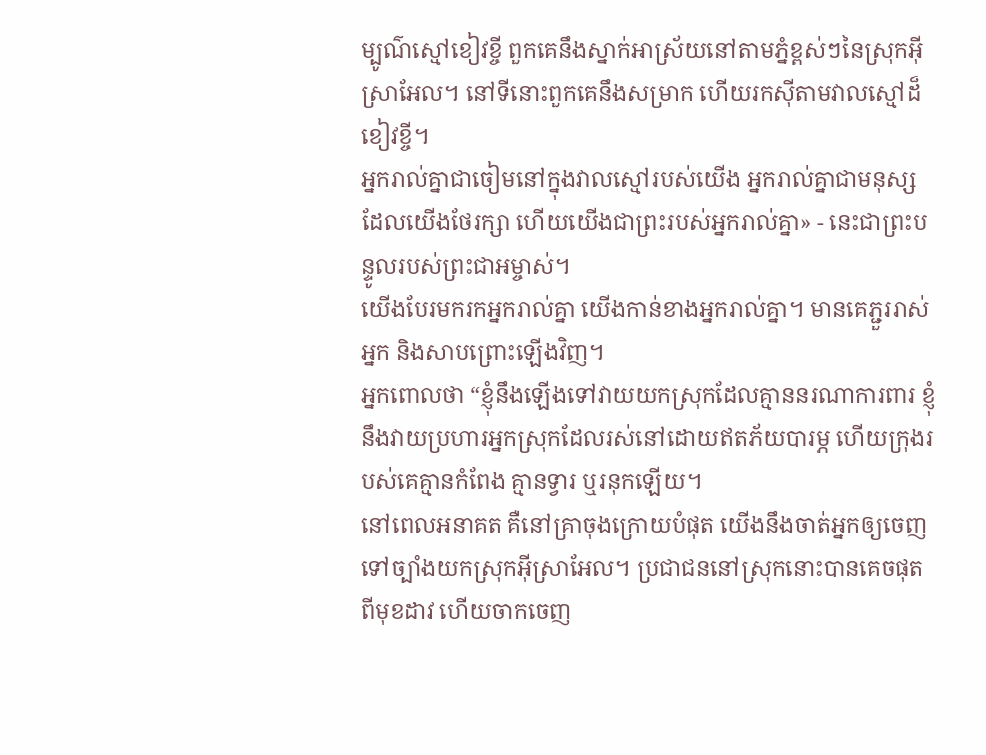ម្បូណ៌ស្មៅខៀវខ្ចី ពួកគេនឹងស្នាក់អាស្រ័យនៅតាមភ្នំខ្ពស់ៗនៃស្រុកអ៊ីស្រាអែល។ នៅទីនោះពួកគេនឹងសម្រាក ហើយរកស៊ីតាមវាលស្មៅដ៏ខៀវខ្ចី។
អ្នករាល់គ្នាជាចៀមនៅក្នុងវាលស្មៅរបស់យើង អ្នករាល់គ្នាជាមនុស្សដែលយើងថែរក្សា ហើយយើងជាព្រះរបស់អ្នករាល់គ្នា» - នេះជាព្រះបន្ទូលរបស់ព្រះជាអម្ចាស់។
យើងបែរមករកអ្នករាល់គ្នា យើងកាន់ខាងអ្នករាល់គ្នា។ មានគេភ្ជួររាស់អ្នក និងសាបព្រោះឡើងវិញ។
អ្នកពោលថា “ខ្ញុំនឹងឡើងទៅវាយយកស្រុកដែលគ្មាននរណាការពារ ខ្ញុំនឹងវាយប្រហារអ្នកស្រុកដែលរស់នៅដោយឥតភ័យបារម្ភ ហើយក្រុងរបស់គេគ្មានកំពែង គ្មានទ្វារ ឬរនុកឡើយ។
នៅពេលអនាគត គឺនៅគ្រាចុងក្រោយបំផុត យើងនឹងចាត់អ្នកឲ្យចេញទៅច្បាំងយកស្រុកអ៊ីស្រាអែល។ ប្រជាជននៅស្រុកនោះបានគេចផុតពីមុខដាវ ហើយចាកចេញ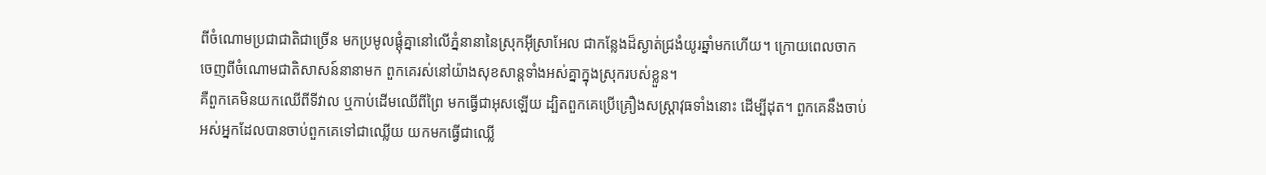ពីចំណោមប្រជាជាតិជាច្រើន មកប្រមូលផ្ដុំគ្នានៅលើភ្នំនានានៃស្រុកអ៊ីស្រាអែល ជាកន្លែងដ៏ស្ងាត់ជ្រងំយូរឆ្នាំមកហើយ។ ក្រោយពេលចាកចេញពីចំណោមជាតិសាសន៍នានាមក ពួកគេរស់នៅយ៉ាងសុខសាន្តទាំងអស់គ្នាក្នុងស្រុករបស់ខ្លួន។
គឺពួកគេមិនយកឈើពីទីវាល ឬកាប់ដើមឈើពីព្រៃ មកធ្វើជាអុសឡើយ ដ្បិតពួកគេប្រើគ្រឿងសស្ត្រាវុធទាំងនោះ ដើម្បីដុត។ ពួកគេនឹងចាប់អស់អ្នកដែលបានចាប់ពួកគេទៅជាឈ្លើយ យកមកធ្វើជាឈ្លើ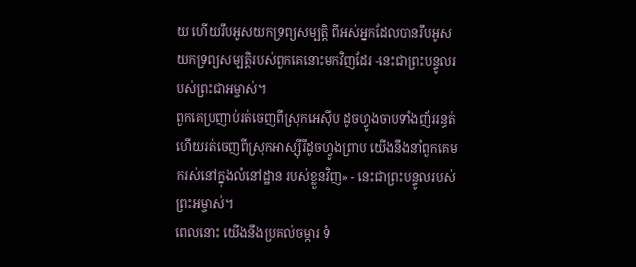យ ហើយរឹបអូសយកទ្រព្យសម្បត្តិ ពីអស់អ្នកដែលបានរឹបអូសយកទ្រព្យសម្បត្តិរបស់ពួកគេនោះមកវិញដែរ -នេះជាព្រះបន្ទូលរបស់ព្រះជាអម្ចាស់។
ពួកគេប្រញាប់រត់ចេញពីស្រុកអេស៊ីប ដូចហ្វូងចាបទាំងញ័ររន្ធត់ ហើយរត់ចេញពីស្រុកអាស្ស៊ីរីដូចហ្វូងព្រាប យើងនឹងនាំពួកគេមករស់នៅក្នុងលំនៅដ្ឋាន របស់ខ្លួនវិញ» - នេះជាព្រះបន្ទូលរបស់ព្រះអម្ចាស់។
ពេលនោះ យើងនឹងប្រគល់ចម្ការ ទំ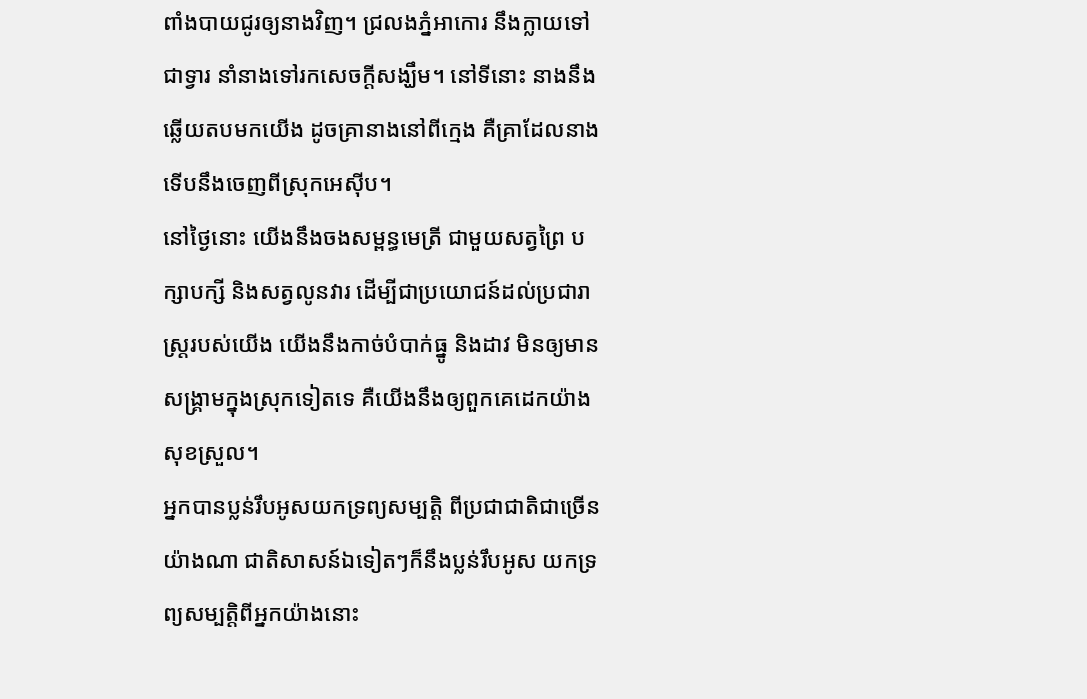ពាំងបាយជូរឲ្យនាងវិញ។ ជ្រលងភ្នំអាកោរ នឹងក្លាយទៅជាទ្វារ នាំនាងទៅរកសេចក្ដីសង្ឃឹម។ នៅទីនោះ នាងនឹងឆ្លើយតបមកយើង ដូចគ្រានាងនៅពីក្មេង គឺគ្រាដែលនាងទើបនឹងចេញពីស្រុកអេស៊ីប។
នៅថ្ងៃនោះ យើងនឹងចងសម្ពន្ធមេត្រី ជាមួយសត្វព្រៃ បក្សាបក្សី និងសត្វលូនវារ ដើម្បីជាប្រយោជន៍ដល់ប្រជារាស្ត្ររបស់យើង យើងនឹងកាច់បំបាក់ធ្នូ និងដាវ មិនឲ្យមានសង្គ្រាមក្នុងស្រុកទៀតទេ គឺយើងនឹងឲ្យពួកគេដេកយ៉ាងសុខស្រួល។
អ្នកបានប្លន់រឹបអូសយកទ្រព្យសម្បត្តិ ពីប្រជាជាតិជាច្រើនយ៉ាងណា ជាតិសាសន៍ឯទៀតៗក៏នឹងប្លន់រឹបអូស យកទ្រព្យសម្បត្តិពីអ្នកយ៉ាងនោះ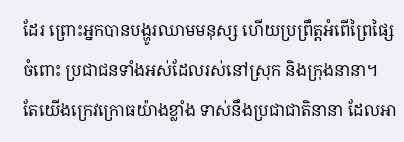ដែរ ព្រោះអ្នកបានបង្ហូរឈាមមនុស្ស ហើយប្រព្រឹត្តអំពើព្រៃផ្សៃចំពោះ ប្រជាជនទាំងអស់ដែលរស់នៅស្រុក និងក្រុងនានា។
តែយើងក្រេវក្រោធយ៉ាងខ្លាំង ទាស់នឹងប្រជាជាតិនានា ដែលអា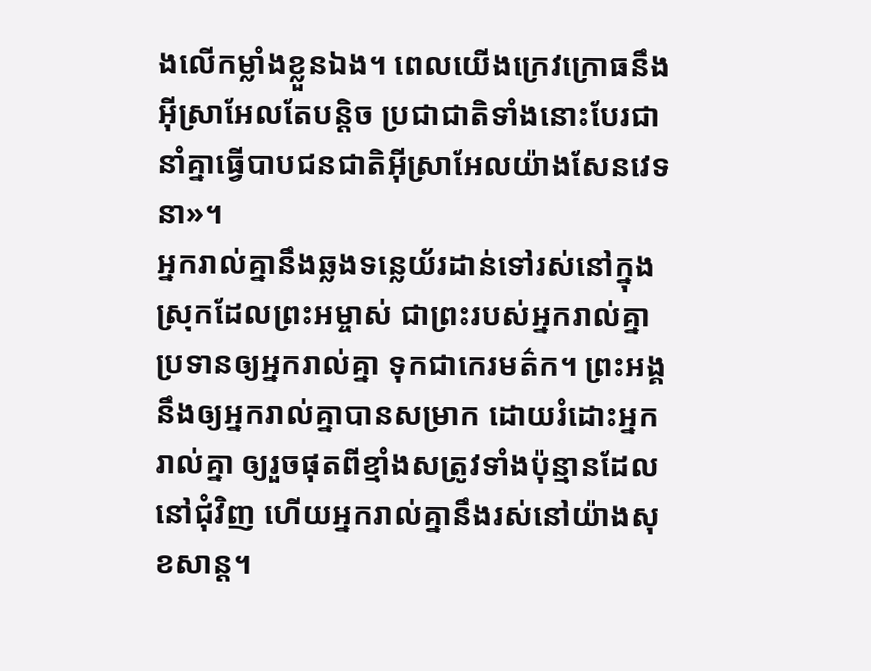ងលើកម្លាំងខ្លួនឯង។ ពេលយើងក្រេវក្រោធនឹងអ៊ីស្រាអែលតែបន្តិច ប្រជាជាតិទាំងនោះបែរជានាំគ្នាធ្វើបាបជនជាតិអ៊ីស្រាអែលយ៉ាងសែនវេទនា»។
អ្នករាល់គ្នានឹងឆ្លងទន្លេយ័រដាន់ទៅរស់នៅក្នុងស្រុកដែលព្រះអម្ចាស់ ជាព្រះរបស់អ្នករាល់គ្នា ប្រទានឲ្យអ្នករាល់គ្នា ទុកជាកេរមត៌ក។ ព្រះអង្គនឹងឲ្យអ្នករាល់គ្នាបានសម្រាក ដោយរំដោះអ្នករាល់គ្នា ឲ្យរួចផុតពីខ្មាំងសត្រូវទាំងប៉ុន្មានដែលនៅជុំវិញ ហើយអ្នករាល់គ្នានឹងរស់នៅយ៉ាងសុខសាន្ត។